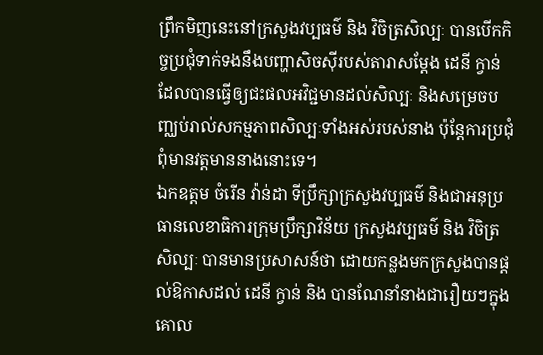ព្រឹកមិញនេះនៅក្រសួងវប្បធម៌ និង វិចិត្រសិល្បៈ បានបើកកិច្ចប្រជុំទាក់ទងនឹងបញ្ហាសិចស៊ីរបស់តារាសម្ដែង ដេនី ក្វាន់ ដែលបានធ្វើឲ្យជះផលអវិជ្ជមានដល់សិល្បៈ និងសម្រេចបញ្ឈប់រាល់សកម្មភាពសិល្បៈទាំងអស់របស់នាង ប៉ុន្តែការប្រជុំពុំមានវត្តមាននាងនោះទេ។
ឯកឧត្ដម ចំរើន វ៉ាន់ដា ទីប្រឹក្សាក្រសួងវប្បធម៌ និងជាអនុប្រធានលេខាធិការក្រុមប្រឹក្សាវិន័យ ក្រសួងវប្បធម៌ និង វិចិត្រសិល្បៈ បានមានប្រសាសន៍ថា ដោយកន្លងមកក្រសួងបានផ្ដល់ឱកាសដល់ ដេនី ក្វាន់ និង បានណែនាំនាងជារឿយៗក្នុងគោល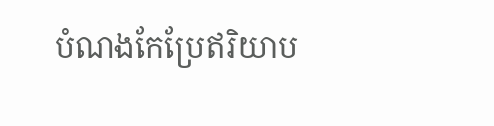បំណងកែប្រែឥរិយាប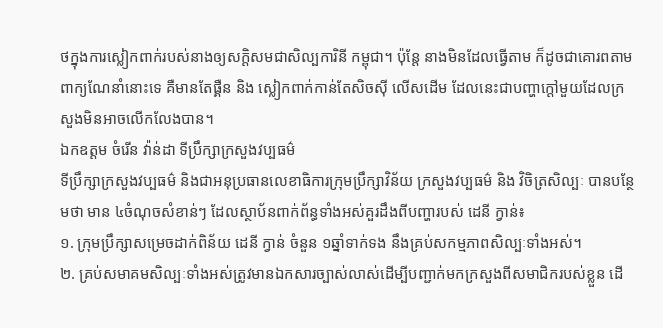ថក្នុងការស្លៀកពាក់របស់នាងឲ្យសក្ដិសមជាសិល្បការិនី កម្ពុជា។ ប៉ុន្តែ នាងមិនដែលធ្វើតាម ក៏ដូចជាគោរពតាមពាក្យណែនាំនោះទេ គឺមានតែផ្គឺន និង ស្លៀកពាក់កាន់តែសិចស៊ី លើសដើម ដែលនេះជាបញ្ហាក្ដៅមួយដែលក្រសួងមិនអាចលើកលែងបាន។
ឯកឧត្ដម ចំរើន វ៉ាន់ដា ទីប្រឹក្សាក្រសួងវប្បធម៌
ទីប្រឹក្សាក្រសួងវប្បធម៌ និងជាអនុប្រធានលេខាធិការក្រុមប្រឹក្សាវិន័យ ក្រសួងវប្បធម៌ និង វិចិត្រសិល្បៈ បានបន្ថែមថា មាន ៤ចំណុចសំខាន់ៗ ដែលស្ថាប័នពាក់ព័ន្ធទាំងអស់គួរដឹងពីបញ្ហារបស់ ដេនី ក្វាន់៖
១. ក្រុមប្រឹក្សាសម្រេចដាក់ពិន័យ ដេនី ក្វាន់ ចំនួន ១ឆ្នាំទាក់ទង នឹងគ្រប់សកម្មភាពសិល្បៈទាំងអស់។
២. គ្រប់សមាគមសិល្បៈទាំងអស់ត្រូវមានឯកសារច្បាស់លាស់ដើម្បីបញ្ជាក់មកក្រសួងពីសមាជិករបស់ខ្លួន ដើ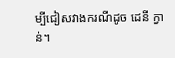ម្បីជៀសវាងករណីដូច ដេនី ក្វាន់។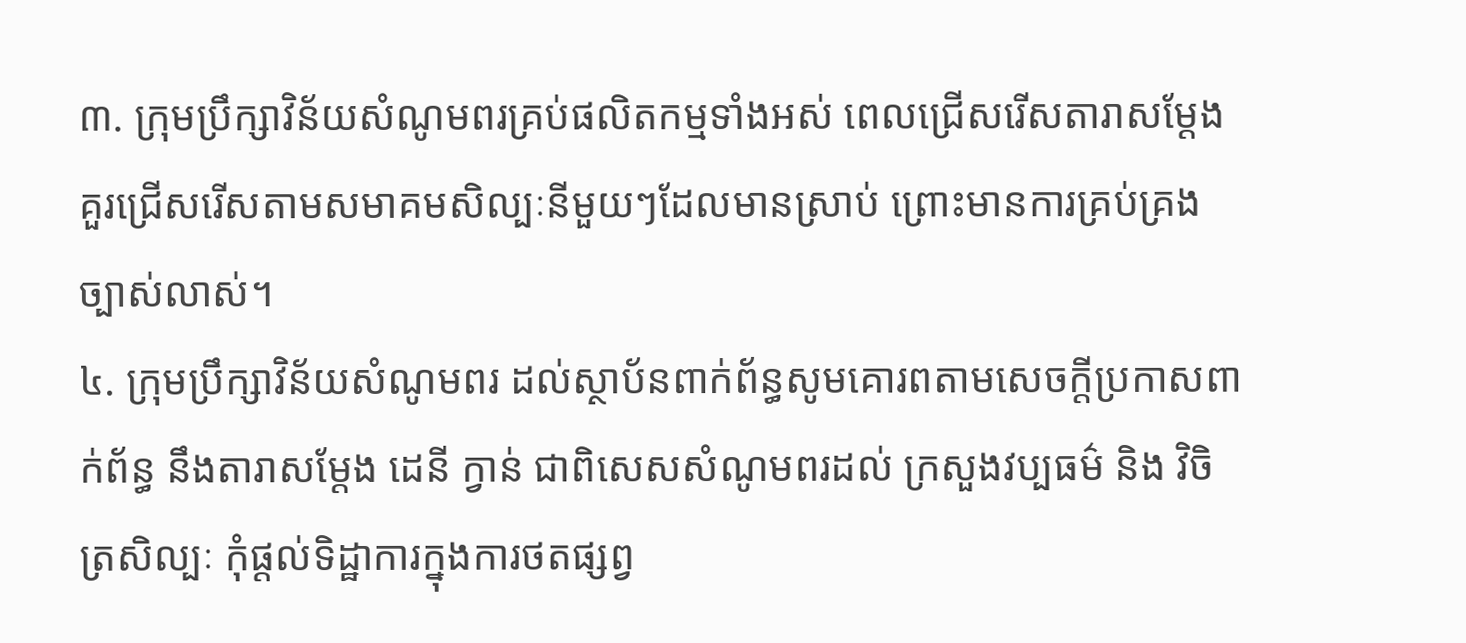៣. ក្រុមប្រឹក្សាវិន័យសំណូមពរគ្រប់ផលិតកម្មទាំងអស់ ពេលជ្រើសរើសតារាសម្ដែង គួរជ្រើសរើសតាមសមាគមសិល្បៈនីមួយៗដែលមានស្រាប់ ព្រោះមានការគ្រប់គ្រងច្បាស់លាស់។
៤. ក្រុមប្រឹក្សាវិន័យសំណូមពរ ដល់ស្ថាប័នពាក់ព័ន្ធសូមគោរពតាមសេចក្ដីប្រកាសពាក់ព័ន្ធ នឹងតារាសម្ដែង ដេនី ក្វាន់ ជាពិសេសសំណូមពរដល់ ក្រសួងវប្បធម៌ និង វិចិត្រសិល្បៈ កុំផ្ដល់ទិដ្ឋាការក្នុងការថតផ្សព្វ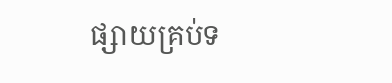ផ្សាយគ្រប់ទ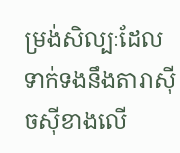ម្រង់សិល្បៈដែលទាក់ទងនឹងតារាស៊ីចស៊ីខាងលើ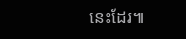នេះដែរ៕